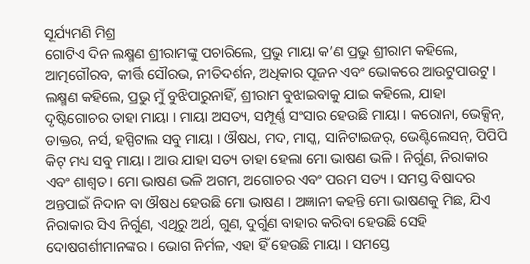ସୂର୍ଯ୍ୟମଣି ମିଶ୍ର
ଗୋଟିଏ ଦିନ ଲକ୍ଷ୍ମଣ ଶ୍ରୀରାମଙ୍କୁ ପଚାରିଲେ, ପ୍ରଭୁ ମାୟା କ’ଣ ପ୍ରଭୁ ଶ୍ରୀରାମ କହିଲେ, ଆତ୍ମଗୌରବ, କୀର୍ତ୍ତି ସୌରଭ, ନୀତିଦର୍ଶନ, ଅଧିକାର ପୂଜନ ଏବଂ ଭୋକରେ ଆଉଟୁପାଉଟୁ । ଲକ୍ଷ୍ମଣ କହିଲେ, ପ୍ରଭୁ ମୁଁ ବୁଝିପାରୁନାହିଁ, ଶ୍ରୀରାମ ବୁଝାଇବାକୁ ଯାଇ କହିଲେ, ଯାହା ଦୃଷ୍ଟିଗୋଚର ତାହା ମାୟା । ମାୟା ଅସତ୍ୟ, ସମ୍ପୂର୍ଣ୍ଣ ସଂସାର ହେଉଛି ମାୟା । କରୋନା, ଭେକ୍ସିନ୍, ଡାକ୍ତର, ନର୍ସ, ହସ୍ପିଟାଲ ସବୁ ମାୟା । ଔଷଧ, ମଦ, ମାସ୍କ, ସାନିଟାଇଜର୍, ଭେଣ୍ଟିଲେସନ୍, ପିପିପି କିଟ୍ ମଧ୍ୟ ସବୁ ମାୟା । ଆଉ ଯାହା ସତ୍ୟ ତାହା ହେଲା ମୋ ଭାଷଣ ଭଳି । ନିର୍ଗୁଣ, ନିରାକାର ଏବଂ ଶାଶ୍ୱତ। ମୋ ଭାଷଣ ଭଳି ଅଗମ, ଅଗୋଚର ଏବଂ ପରମ ସତ୍ୟ । ସମସ୍ତ ବିଷାଦର ଅନ୍ତପାଇଁ ନିଦାନ ବା ଔଷଧ ହେଉଛି ମୋ ଭାଷଣ । ଅଜ୍ଞାନୀ କହନ୍ତି ମୋ ଭାଷଣକୁ ମିଛ, ଯିଏ ନିରାକାର ସିଏ ନିର୍ଗୁଣ, ଏଥିରୁ ଅର୍ଥ, ଗୁଣ, ଦୁର୍ଗୁଣ ବାହାର କରିବା ହେଉଛି ସେହି ଦୋଷଗର୍ଶୀମାନଙ୍କର । ଭୋଗ ନିର୍ମଳ, ଏହା ହିଁ ହେଉଛି ମାୟା । ସମସ୍ତେ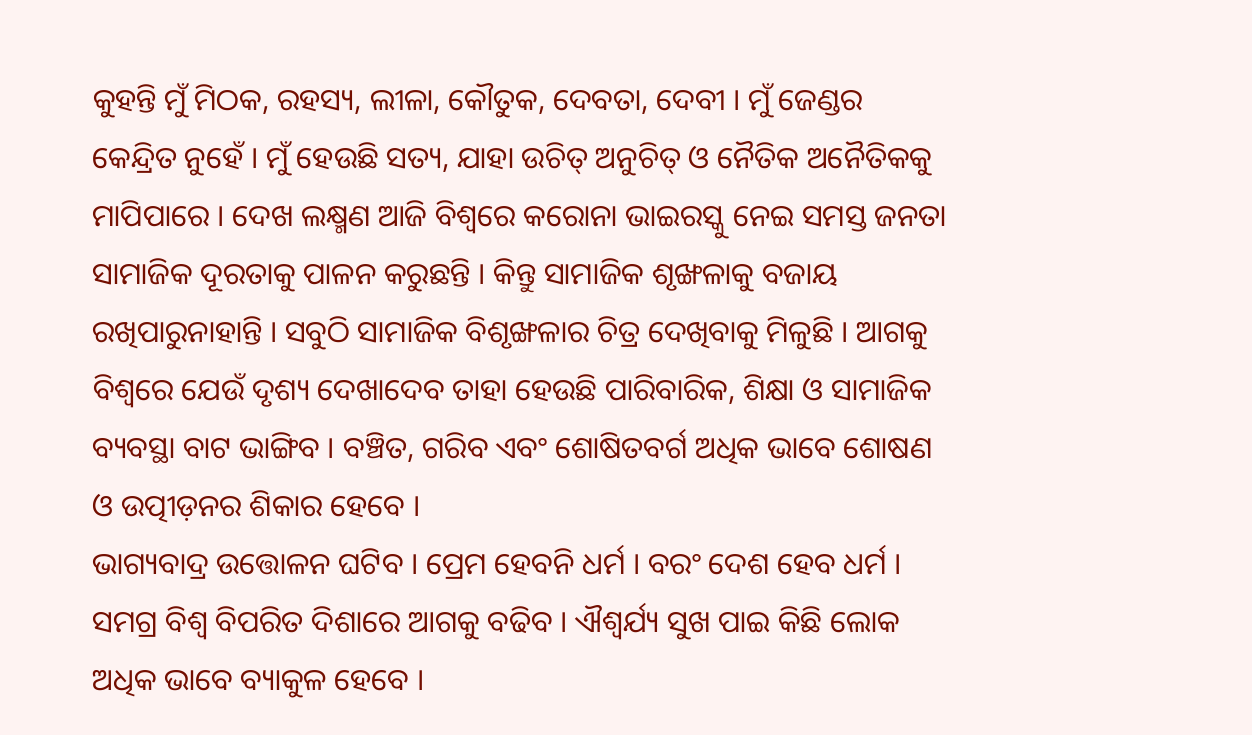କୁହନ୍ତି ମୁଁ ମିଠକ, ରହସ୍ୟ, ଲୀଳା, କୌତୁକ, ଦେବତା, ଦେବୀ । ମୁଁ ଜେଣ୍ଡର କେନ୍ଦ୍ରିତ ନୁହେଁ । ମୁଁ ହେଉଛି ସତ୍ୟ, ଯାହା ଉଚିତ୍ ଅନୁଚିତ୍ ଓ ନୈତିକ ଅନୈତିକକୁ ମାପିପାରେ । ଦେଖ ଲକ୍ଷ୍ମଣ ଆଜି ବିଶ୍ୱରେ କରୋନା ଭାଇରସ୍କୁ ନେଇ ସମସ୍ତ ଜନତା ସାମାଜିକ ଦୂରତାକୁ ପାଳନ କରୁଛନ୍ତି । କିନ୍ତୁ ସାମାଜିକ ଶୃଙ୍ଖଳାକୁ ବଜାୟ ରଖିପାରୁନାହାନ୍ତି । ସବୁଠି ସାମାଜିକ ବିଶୃଙ୍ଖଳାର ଚିତ୍ର ଦେଖିବାକୁ ମିଳୁଛି । ଆଗକୁ ବିଶ୍ୱରେ ଯେଉଁ ଦୃଶ୍ୟ ଦେଖାଦେବ ତାହା ହେଉଛି ପାରିବାରିକ, ଶିକ୍ଷା ଓ ସାମାଜିକ ବ୍ୟବସ୍ଥା ବାଟ ଭାଙ୍ଗିବ । ବଞ୍ଚିତ, ଗରିବ ଏବଂ ଶୋଷିତବର୍ଗ ଅଧିକ ଭାବେ ଶୋଷଣ ଓ ଉତ୍ପୀଡ଼ନର ଶିକାର ହେବେ ।
ଭାଗ୍ୟବାଦ୍ର ଉତ୍ତୋଳନ ଘଟିବ । ପ୍ରେମ ହେବନି ଧର୍ମ । ବରଂ ଦେଶ ହେବ ଧର୍ମ । ସମଗ୍ର ବିଶ୍ୱ ବିପରିତ ଦିଶାରେ ଆଗକୁ ବଢିବ । ଐଶ୍ୱର୍ଯ୍ୟ ସୁଖ ପାଇ କିଛି ଲୋକ ଅଧିକ ଭାବେ ବ୍ୟାକୁଳ ହେବେ ।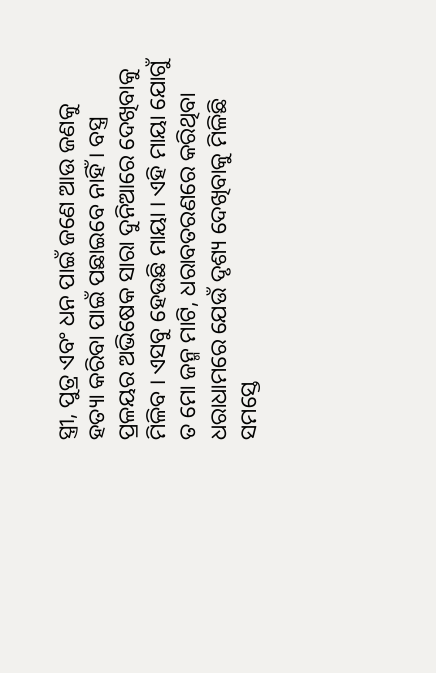ସ୍ତ୍ରୀ, ପୁତ୍ର ଏବଂ ଧନ ପାଇଁ ଜଣେ ଆଉ ଜଣକୁ ହତ୍ୟା କରିବା ପାଇଁ ପଛାଇବେ ନାହିଁ । ବସ୍ତ୍ର ପ୍ରଳୟର ଅଭିଷେକ ସାରା ଦୁନିଆରେ ଦେଖିବାକୁ ମିଳିବ । ଏସବୁ ହେଉଛି ମାୟା । ଏହି ମାୟା ଯୋଗୁଁ ତ ମୋ ଜନ୍ମ ମାଟି, ଧରାବତରଣରେ କରିଥିବା ଧରାଧାମରେ ଯେଉଁ ଦୃଶ୍ୟ ଦେଖିବାକୁ ମିଳିଛି ସମସ୍ତେ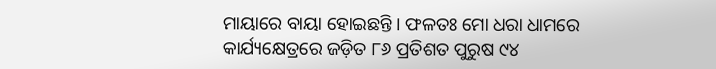ମାୟାରେ ବାୟା ହୋଇଛନ୍ତି । ଫଳତଃ ମୋ ଧରା ଧାମରେ କାର୍ଯ୍ୟକ୍ଷେତ୍ରରେ ଜଡ଼ିତ ୮୬ ପ୍ରତିଶତ ପୁରୁଷ ୯୪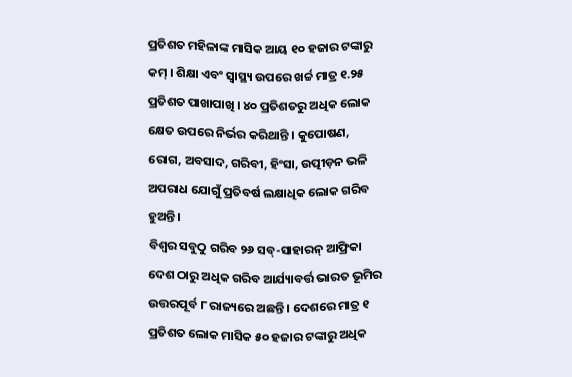ପ୍ରତିଶତ ମହିଳାଙ୍କ ମାସିକ ଆୟ ୧୦ ହଜାର ଟଙ୍କାରୁ କମ୍ । ଶିକ୍ଷା ଏବଂ ସ୍ୱାସ୍ଥ୍ୟ ଉପରେ ଖର୍ଚ୍ଚ ମାତ୍ର ୧.୨୫ ପ୍ରତିଶତ ପାଖାପାଖି । ୪୦ ପ୍ରତିଶତରୁ ଅଧିକ ଲୋକ କ୍ଷେତ ଉପରେ ନିର୍ଭର କରିଥାନ୍ତି । କୁପୋଷଣ, ରୋଗ, ଅବସାଦ, ଗରିବୀ, ହିଂସା, ଉତ୍ପୀଡ଼ନ ଭଳି ଅପରାଧ ଯୋଗୁଁ ପ୍ରତିବର୍ଷ ଲକ୍ଷାଧିକ ଲୋକ ଗରିବ ହୁଅନ୍ତି।
ବିଶ୍ୱର ସବୁଠୁ ଗରିବ ୨୬ ସବ୍-ସାହାରନ୍ ଆଫ୍ରିକା ଦେଶ ଠାରୁ ଅଧିକ ଗରିବ ଆର୍ଯ୍ୟାବର୍ତ୍ତ ଭାରତ ଭୂମିର ଉତ୍ତରପୂର୍ବ ୮ ରାଜ୍ୟରେ ଅଛନ୍ତି । ଦେଶରେ ମାତ୍ର ୧ ପ୍ରତିଶତ ଲୋକ ମାସିକ ୫୦ ହଜାର ଟଙ୍କାରୁ ଅଧିକ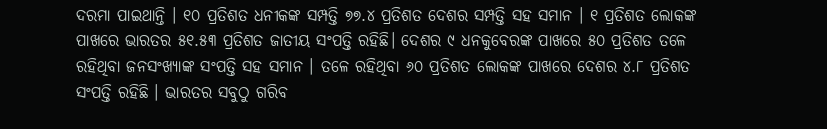ଦରମା ପାଇଥାନ୍ତି । ୧୦ ପ୍ରତିଶତ ଧନୀକଙ୍କ ସମ୍ପତ୍ତି ୭୭.୪ ପ୍ରତିଶତ ଦେଶର ସମ୍ପତ୍ତି ସହ ସମାନ । ୧ ପ୍ରତିଶତ ଲୋକଙ୍କ ପାଖରେ ଭାରତର ୫୧.୫୩ ପ୍ରତିଶତ ଜାତୀୟ ସଂପତ୍ତି ରହିଛି। ଦେଶର ୯ ଧନକୁବେରଙ୍କ ପାଖରେ ୫୦ ପ୍ରତିଶତ ତଳେ ରହିଥିବା ଜନସଂଖ୍ୟାଙ୍କ ସଂପତ୍ତି ସହ ସମାନ । ତଳେ ରହିଥିବା ୬୦ ପ୍ରତିଶତ ଲୋକଙ୍କ ପାଖରେ ଦେଶର ୪.୮ ପ୍ରତିଶତ ସଂପତ୍ତି ରହିଛି । ଭାରତର ସବୁଠୁ ଗରିବ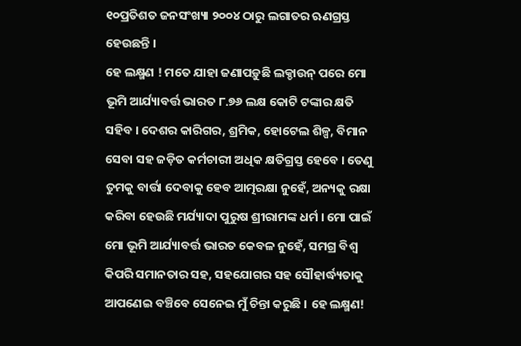୧୦ପ୍ରତିଶତ ଜନସଂଖ୍ୟା ୨୦୦୪ ଠାରୁ ଲଗାତର ଋଣଗ୍ରସ୍ତ ହେଉଛନ୍ତି ।
ହେ ଲକ୍ଷ୍ମଣ ! ମତେ ଯାହା ଜଣାପଡ଼ୁଛି ଲକ୍ଡାଉନ୍ ପରେ ମୋ ଭୂମି ଆର୍ଯ୍ୟାବର୍ତ୍ତ ଭାରତ ୮.୭୬ ଲକ୍ଷ କୋଟି ଟଙ୍କାର କ୍ଷତି ସହିବ । ଦେଶର କାରିଗର, ଶ୍ରମିକ, ହୋଟେଲ ଶିଳ୍ପ, ବିମାନ ସେବା ସହ ଜଡ଼ିତ କର୍ମଚାରୀ ଅଧିକ କ୍ଷତିଗ୍ରସ୍ତ ହେବେ । ତେଣୁ ତୁମକୁ ବାର୍ତ୍ତା ଦେବାକୁ ହେବ ଆତ୍ମରକ୍ଷା ନୁହେଁ, ଅନ୍ୟକୁ ରକ୍ଷା କରିବା ହେଉଛି ମର୍ଯ୍ୟାଦା ପୁରୁଷ ଶ୍ରୀରାମଙ୍କ ଧର୍ମ । ମୋ ପାଇଁ ମୋ ଭୂମି ଆର୍ଯ୍ୟାବର୍ତ୍ତ ଭାରତ କେବଳ ନୁହେଁ, ସମଗ୍ର ବିଶ୍ୱ କିପରି ସମାନତାର ସହ, ସହଯୋଗର ସହ ସୌହାର୍ଦ୍ଧ୍ୟତାକୁ ଆପଣେଇ ବଞ୍ଚିବେ ସେନେଇ ମୁଁ ଚିନ୍ତା କରୁଛି । ହେ ଲକ୍ଷ୍ମଣ!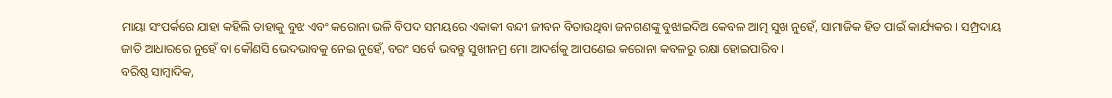ମାୟା ସଂପର୍କରେ ଯାହା କହିଲି ତାହାକୁ ବୁଝ ଏବଂ କରୋନା ଭଳି ବିପଦ ସମୟରେ ଏକାକୀ ବନ୍ଦୀ ଜୀବନ ବିତାଉଥିବା ଜନଗଣଙ୍କୁ ବୁଝାଇଦିଅ କେବଳ ଆତ୍ମ ସୁଖ ନୁହେଁ, ସାମାଜିକ ହିତ ପାଇଁ କାର୍ଯ୍ୟକର । ସମ୍ପ୍ରଦାୟ ଜାତି ଆଧାରରେ ନୁହେଁ ବା କୌଣସି ଭେଦଭାବକୁ ନେଇ ନୁହେଁ, ବରଂ ସର୍ବେ ଭବନ୍ତୁ ସୁଖୀନମ୍ର ମୋ ଆଦର୍ଶକୁ ଆପଣେଇ କରୋନା କବଳରୁ ରକ୍ଷା ହୋଇପାରିବ ।
ବରିଷ୍ଠ ସାମ୍ବାଦିକ,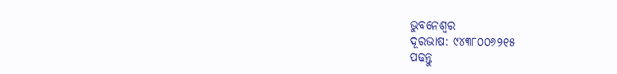ଭୁବନେଶ୍ୱର
ଦୂରଭାଷ: ୯୪୩୮୦୦୬୨୧୫
ପଢନ୍ତୁ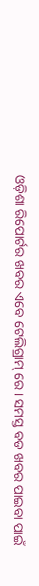ଓଡ଼ିଶା ରିପୋର୍ଟର ଖବର ଏବେ ଟେଲିଗ୍ରାମ୍ ରେ। ସମସ୍ତ ବଡ ଖବର ପାଇବା ପାଇଁ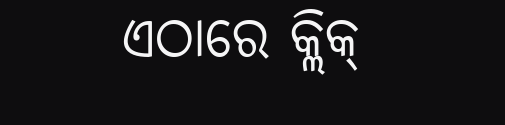ଏଠାରେ କ୍ଲିକ୍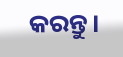କରନ୍ତୁ।